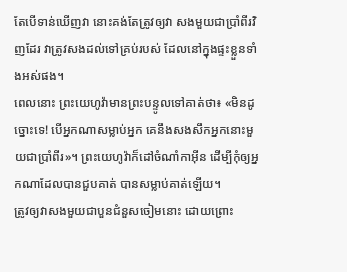តែបើទាន់ឃើញវា នោះគង់តែត្រូវឲ្យវា សងមួយជាប្រាំពីរវិញដែរ វាត្រូវសងដល់ទៅគ្រប់របស់ ដែលនៅក្នុងផ្ទះខ្លួនទាំងអស់ផង។
ពេលនោះ ព្រះយេហូវ៉ាមានព្រះបន្ទូលទៅគាត់ថា៖ «មិនដូច្នោះទេ! បើអ្នកណាសម្លាប់អ្នក គេនឹងសងសឹកអ្នកនោះមួយជាប្រាំពីរ»។ ព្រះយេហូវ៉ាក៏ដៅចំណាំកាអ៊ីន ដើម្បីកុំឲ្យអ្នកណាដែលបានជួបគាត់ បានសម្លាប់គាត់ឡើយ។
ត្រូវឲ្យវាសងមួយជាបួនជំនួសចៀមនោះ ដោយព្រោះ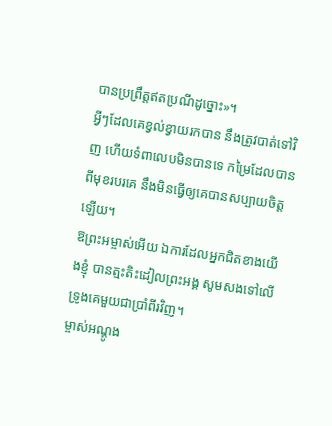បានប្រព្រឹត្តឥតប្រណីដូច្នោះ»។
អ្វីៗដែលគេខ្វល់ខ្វាយរកបាន នឹងត្រូវបាត់ទៅវិញ ហើយទំពាលេបមិនបានទេ កម្រៃដែលបានពីមុខរបរគេ នឹងមិនធ្វើឲ្យគេបានសប្បាយចិត្តឡើយ។
ឱព្រះអម្ចាស់អើយ ឯការដែលអ្នកជិតខាងយើងខ្ញុំ បានត្មះតិះដៀលព្រះអង្គ សូមសងទៅលើទ្រូងគេមួយជាប្រាំពីរវិញ។
ម្ចាស់អណ្តូង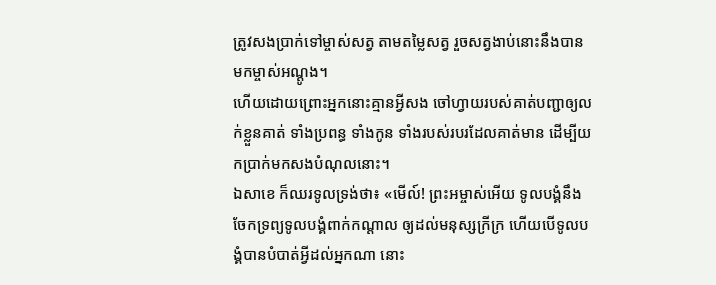ត្រូវសងប្រាក់ទៅម្ចាស់សត្វ តាមតម្លៃសត្វ រួចសត្វងាប់នោះនឹងបានមកម្ចាស់អណ្តូង។
ហើយដោយព្រោះអ្នកនោះគ្មានអ្វីសង ចៅហ្វាយរបស់គាត់បញ្ជាឲ្យលក់ខ្លួនគាត់ ទាំងប្រពន្ធ ទាំងកូន ទាំងរបស់របរដែលគាត់មាន ដើម្បីយកប្រាក់មកសងបំណុលនោះ។
ឯសាខេ ក៏ឈរទូលទ្រង់ថា៖ «មើល៍! ព្រះអម្ចាស់អើយ ទូលបង្គំនឹងចែកទ្រព្យទូលបង្គំពាក់កណ្តាល ឲ្យដល់មនុស្សក្រីក្រ ហើយបើទូលបង្គំបានបំបាត់អ្វីដល់អ្នកណា នោះ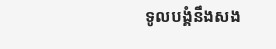ទូលបង្គំនឹងសង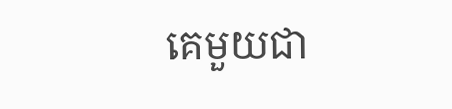គេមួយជា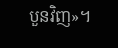បួនវិញ»។